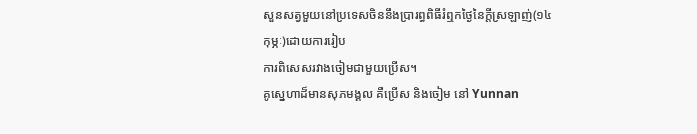សួនសត្វមួយនៅប្រទេសចិននឹងប្រារព្ធពិធីរំឮកថ្ងៃនៃក្ដីស្រឡាញ់(១៤កុម្ភៈ)ដោយការរៀប
ការពិសេសរវាងចៀមជាមួយប្រើស។
គូស្នេហាដ៏មានសុភមង្គល គឺប្រើស និងចៀម នៅ Yunnan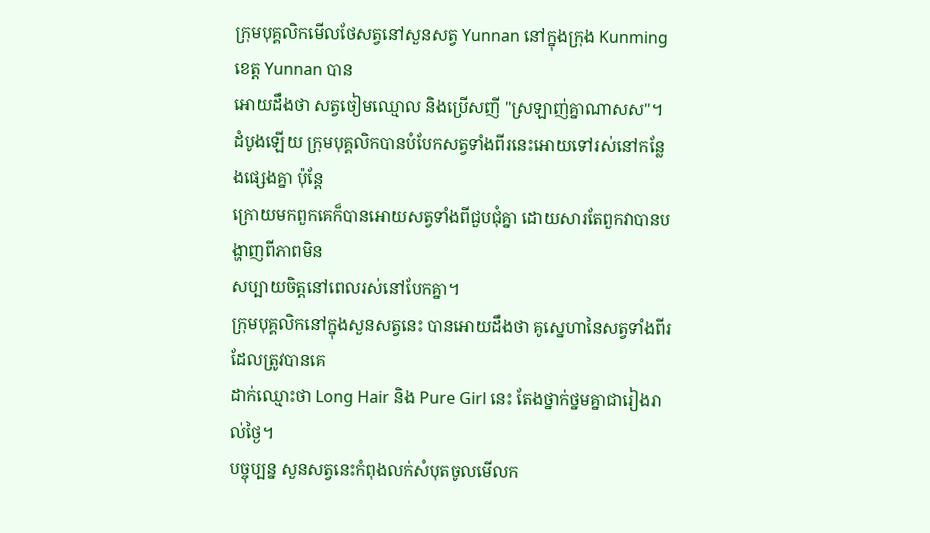ក្រុមបុគ្គលិកមើលថែសត្វនៅសួនសត្វ Yunnan នៅក្នុងក្រុង Kunming ខេត្ដ Yunnan បាន
អោយដឹងថា សត្វចៀមឈ្មោល និងប្រើសញី "ស្រឡាញ់គ្នាណាសស"។
ដំបូងឡើយ ក្រុមបុគ្គលិកបានបំបែកសត្វទាំងពីរនេះអោយទៅរស់នៅកន្លែងផ្សេងគ្នា ប៉ុន្ដែ
ក្រោយមកពួកគេក៏បានអោយសត្វទាំងពីជួបជុំគ្នា ដោយសារតែពួកវាបានបង្ហាញពីភាពមិន
សប្បាយចិត្តនៅពេលរស់នៅបែកគ្នា។
ក្រុមបុគ្គលិកនៅក្នុងសួនសត្វនេះ បានអោយដឹងថា គូស្នេហានៃសត្វទាំងពីរដែលត្រូវបានគេ
ដាក់ឈ្មោះថា Long Hair និង Pure Girl នេះ តែងថ្នាក់ថ្នមគ្នាជារៀងរាល់ថ្ងៃ។
បច្ចុប្បន្ន សួនសត្វនេះកំពុងលក់សំបុតចូលមើលក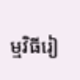ម្មវិធីរៀ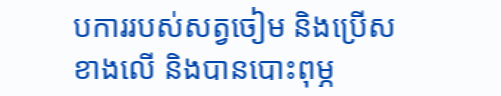បការរបស់សត្វចៀម និងប្រើស
ខាងលើ និងបានបោះពុម្ភ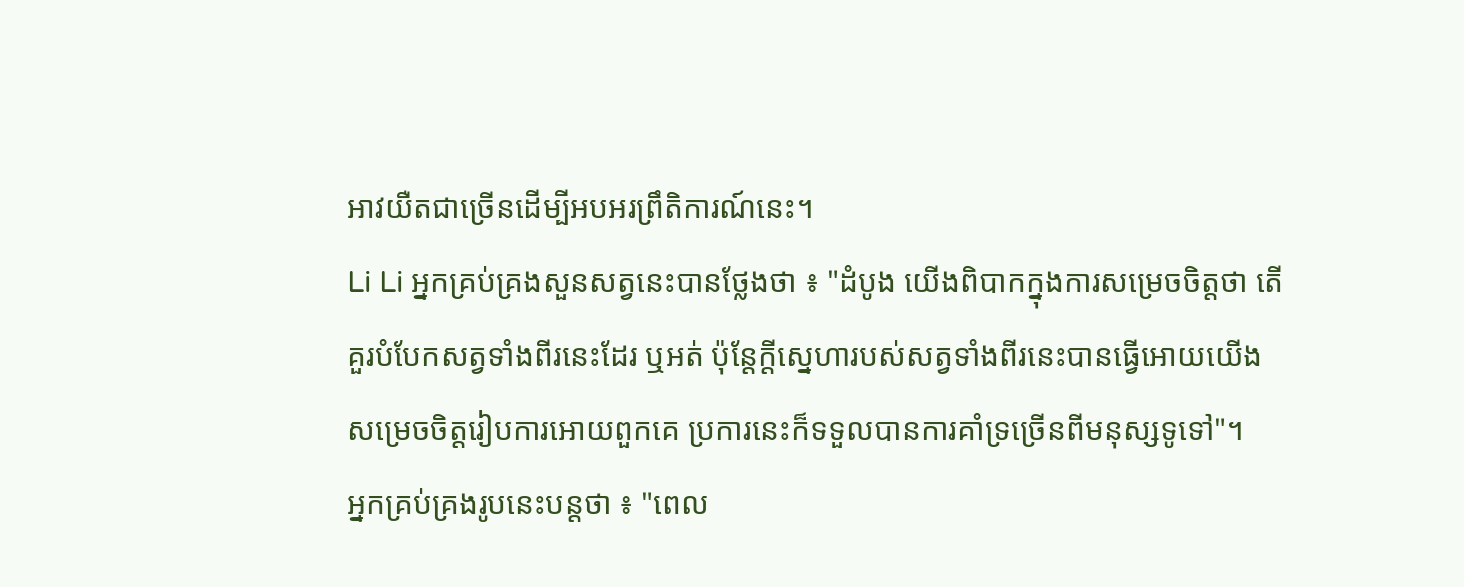អាវយឺតជាច្រើនដើម្បីអបអរព្រឹតិការណ៍នេះ។
Li Li អ្នកគ្រប់គ្រងសួនសត្វនេះបានថ្លែងថា ៖ "ដំបូង យើងពិបាកក្នុងការសម្រេចចិត្តថា តើ
គួរបំបែកសត្វទាំងពីរនេះដែរ ឬអត់ ប៉ុន្ដែក្ដីស្នេហារបស់សត្វទាំងពីរនេះបានធ្វើអោយយើង
សម្រេចចិត្តរៀបការអោយពួកគេ ប្រការនេះក៏ទទួលបានការគាំទ្រច្រើនពីមនុស្សទូទៅ"។
អ្នកគ្រប់គ្រងរូបនេះបន្ដថា ៖ "ពេល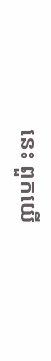នេះ ពួកយើ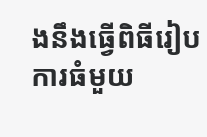ងនឹងធ្វើពិធីរៀបការធំមួយ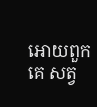អោយពួកគេ សត្វ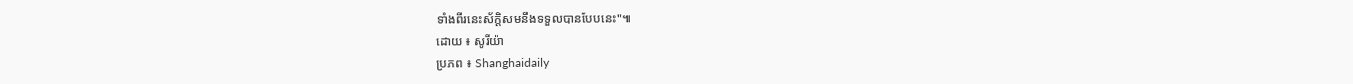ទាំងពីរនេះស័ក្ដិសមនឹងទទួលបានបែបនេះ"៕
ដោយ ៖ សូរីយ៉ា
ប្រភព ៖ Shanghaidaily